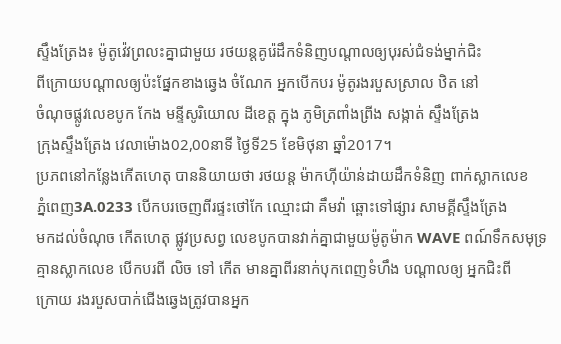ស្ទឹងត្រែង៖ ម៉ូតូវ៉េវព្រលះគ្នាជាមួយ រថយន្តគូរ៉េដឹកទំនិញបណ្តាលឲ្យបុរស់ជំទង់ម្នាក់ជិះ
ពីក្រោយបណ្តាលឲ្យប៉ះផ្នែកខាងឆ្វេង ចំណែក អ្នកបើកបរ ម៉ូតូរងរបួសស្រាល ឋិត នៅ
ចំណុចផ្លូវលេខបូក កែង មន្ទីសូរិយោល ដីខេត្ត ក្នុង ភូមិត្រពាំងព្រីង សង្កាត់ ស្ទឹងត្រែង
ក្រុងស្ទឹងត្រែង វេលាម៉ោង02,00នាទី ថ្ងៃទី25 ខែមិថុនា ឆ្នាំ2017។
ប្រភពនៅកន្លែងកើតហេតុ បាននិយាយថា រថយន្ត ម៉ាកហ៊ីយ៉ាន់ដាយដឹកទំនិញ ពាក់ស្លាកលេខ
ភ្នំពេញ3A.0233 បើកបរចេញពីរផ្ទះថៅកែ ឈ្មោះជា គឹមវ៉ា ឆ្ពោះទៅផ្សារ សាមគ្គីស្ទឹងត្រែង
មកដល់ចំណុច កើតហេតុ ផ្លូវប្រសព្វ លេខបូកបានវាក់គ្នាជាមួយម៉ូតូម៉ាក WAVE ពណ៍ទឹកសមុទ្រ
គ្មានស្លាកលេខ បើកបរពី លិច ទៅ កើត មានគ្នាពីរនាក់បុកពេញទំហឹង បណ្តាលឲ្យ អ្នកជិះពី
ក្រោយ រងរបួសបាក់ជើងឆ្វេងត្រូវបានអ្នក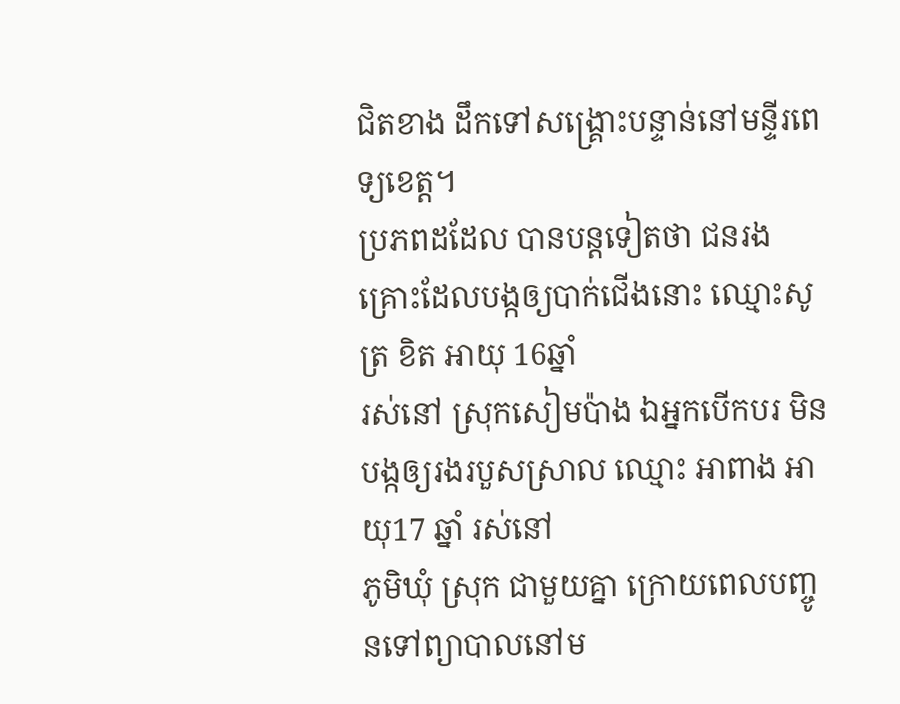ជិតខាង ដឹកទៅសង្គ្រោះបន្ទាន់នៅមន្ទីរពេទ្យខេត្ត។
ប្រភពដដែល បានបន្តទៀតថា ជនរងគ្រោះដែលបង្កឲ្យបាក់ជើងនោះ ឈ្មោះសូត្រ ខិត អាយុ 16ឆ្នាំ
រស់នៅ ស្រុកសៀមប៉ាង ឯអ្នកបើកបរ មិនបង្កឲ្យរងរបួសស្រាល ឈ្មោះ អាពាង អាយុ17 ឆ្នាំ រស់នៅ
ភូមិឃុំ ស្រុក ជាមួយគ្នា ក្រោយពេលបញ្ចូនទៅព្យាបាលនៅម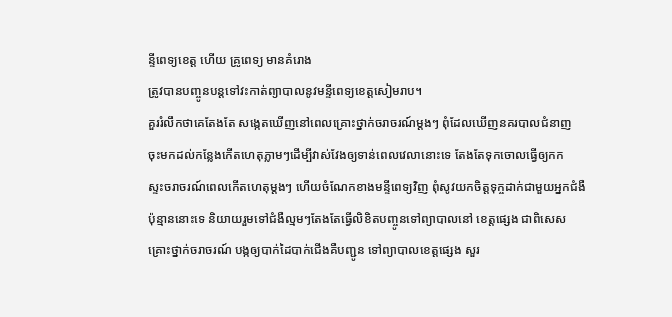ន្ទីពេទ្យខេត្ត ហើយ គ្រូពេទ្យ មានគំរោង
ត្រូវបានបញ្ចូនបន្តទៅវះកាត់ព្យាបាលនូវមន្ទីពេទ្យខេត្តសៀមរាប។
គួររំលឹកថាគេតែងតែ សង្កេតឃើញនៅពេលគ្រោះថ្នាក់ចរាចរណ៍ម្តងៗ ពុំដែលឃើញនគរបាលជំនាញ
ចុះមកដល់កន្លែងកើតហេតុភ្លាមៗដើម្បីវាស់វែងឲ្យទាន់ពេលវេលានោះទេ តែងតែទុកចោលធ្វើឲ្យកក
ស្ទះចរាចរណ៍ពេលកើតហេតុម្តងៗ ហើយចំណែកខាងមន្ទីពេទ្យវិញ ពុំសូវយកចិត្តទុក្ចដាក់ជាមួយអ្នកជំងឺ
ប៉ុន្មាននោះទេ និយាយរួមទៅជំងឺល្មមៗតែងតែធ្វើលិខិតបញ្ចូនទៅព្យាបាលនៅ ខេត្តផ្សេង ជាពិសេស
គ្រោះថ្នាក់ចរាចរណ៍ បង្កឲ្យបាក់ដៃបាក់ជើងគឺបញ្ជូន ទៅព្យាបាលខេត្តផ្សេង សួរ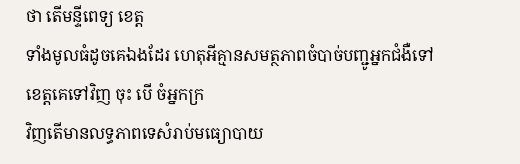ថា តើមន្ទីពេទ្យ ខេត្ត
ទាំងមូលធំដូចគេឯងដែរ ហេតុអីគ្មានសមត្ថភាពចំបាច់បញ្ជូអ្នកជំងឺទៅខេត្តគេទៅវិញ ចុះ បើ ចំអ្នកក្រ
វិញតើមានលទ្ធភាពទេសំរាប់មធ្យោបាយ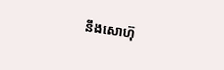នឹងសោហ៊ុ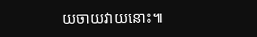យចាយវាយនោះ៕